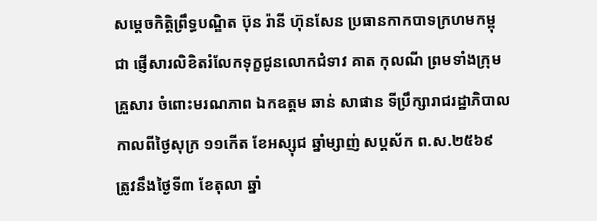សម្តេចកិត្តិព្រឹទ្ធបណ្ឌិត ប៊ុន រ៉ានី ហ៊ុនសែន ប្រធានកាកបាទក្រហមកម្ពុជា ផ្ញើសារលិខិតរំលែកទុក្ខជូនលោកជំទាវ គាត កុលណី ព្រមទាំងក្រុមគ្រួសារ ចំពោះមរណភាព ឯកឧត្តម ឆាន់ សាផាន ទីប្រឹក្សារាជរដ្ឋាភិបាល កាលពីថ្ងៃសុក្រ ១១កើត ខែអស្សុជ ឆ្នាំម្សាញ់ សប្តស័ក ព.ស.២៥៦៩ ត្រូវនឹងថ្ងៃទី៣ ខែតុលា ឆ្នាំ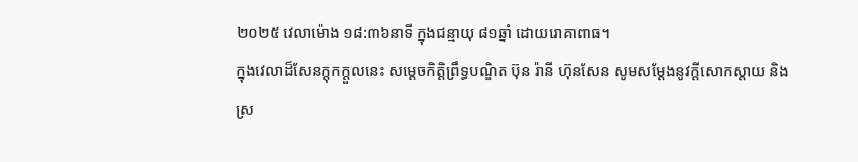២០២៥ វេលាម៉ោង ១៨:៣៦នាទី ក្នុងជន្មាយុ ៨១ឆ្នាំ ដោយរោគាពាធ។
ក្នុងវេលាដ៏សែនក្ដុកក្ដួលនេះ សម្តេចកិត្តិព្រឹទ្ធបណ្ឌិត ប៊ុន រ៉ានី ហ៊ុនសែន សូមសម្តែងនូវក្តីសោកស្តាយ និងស្រ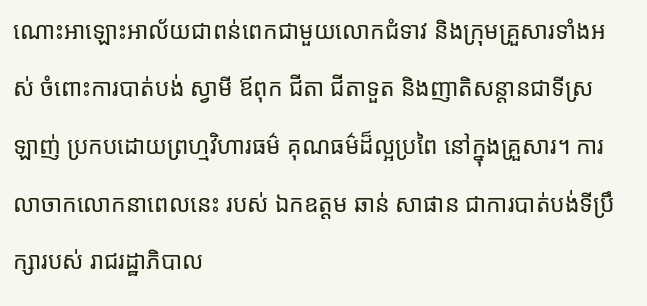ណោះអាឡោះអាល័យជាពន់ពេកជាមួយលោកជំទាវ និងក្រុមគ្រួសារទាំងអស់ ចំពោះការបាត់បង់ ស្វាមី ឪពុក ជីតា ជីតាទួត និងញាតិសន្តានជាទីស្រឡាញ់ ប្រកបដោយព្រហ្មវិហារធម៌ គុណធម៌ដ៏ល្អប្រពៃ នៅក្នុងគ្រួសារ។ ការលាចាកលោកនាពេលនេះ របស់ ឯកឧត្តម ឆាន់ សាផាន ជាការបាត់បង់ទីប្រឹក្សារបស់ រាជរដ្ឋាភិបាល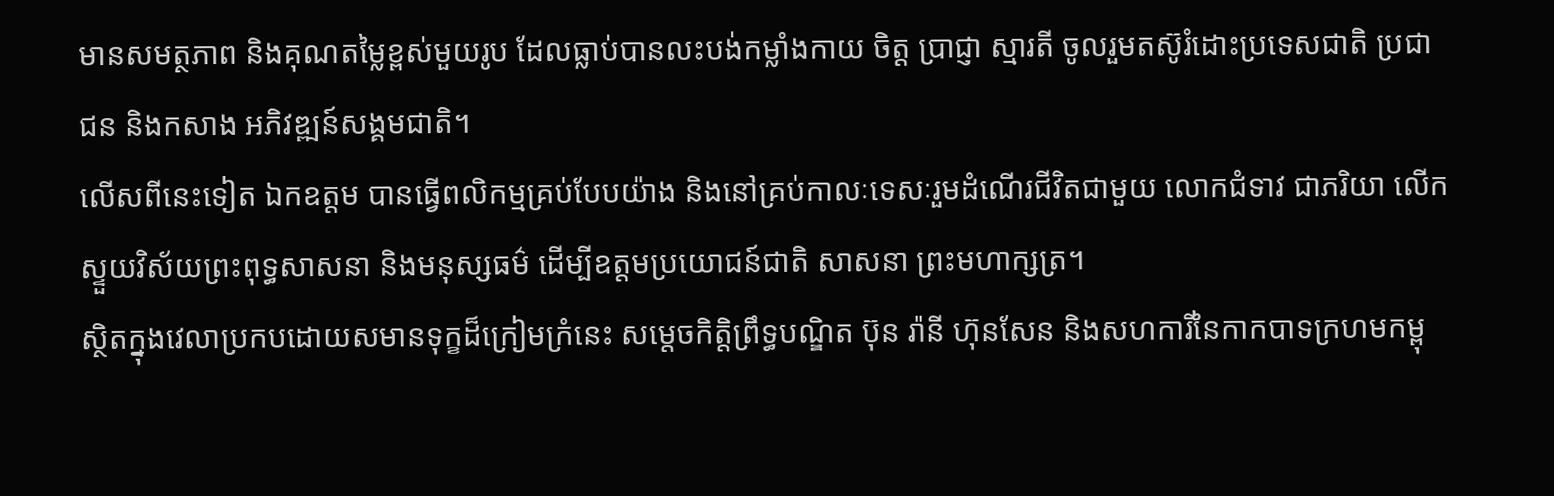មានសមត្ថភាព និងគុណតម្លៃខ្ពស់មួយរូប ដែលធ្លាប់បានលះបង់កម្លាំងកាយ ចិត្ត ប្រាជ្ញា ស្មារតី ចូលរួមតស៊ូរំដោះប្រទេសជាតិ ប្រជាជន និងកសាង អភិវឌ្ឍន៍សង្គមជាតិ។
លើសពីនេះទៀត ឯកឧត្តម បានធ្វើពលិកម្មគ្រប់បែបយ៉ាង និងនៅគ្រប់កាលៈទេសៈរួមដំណើរជីវិតជាមួយ លោកជំទាវ ជាភរិយា លើកស្ទួយវិស័យព្រះពុទ្ធសាសនា និងមនុស្សធម៌ ដើម្បីឧត្តមប្រយោជន៍ជាតិ សាសនា ព្រះមហាក្សត្រ។
ស្ថិតក្នុងវេលាប្រកបដោយសមានទុក្ខដ៏ក្រៀមក្រំនេះ សម្តេចកិត្តិព្រឹទ្ធបណ្ឌិត ប៊ុន រ៉ានី ហ៊ុនសែន និងសហការីនៃកាកបាទក្រហមកម្ពុ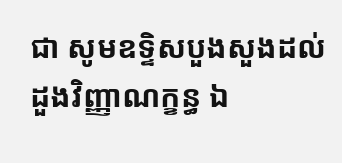ជា សូមឧទ្ទិសបួងសួងដល់ដួងវិញ្ញាណក្ខន្ធ ឯ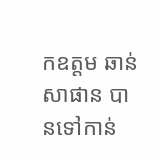កឧត្តម ឆាន់ សាផាន បានទៅកាន់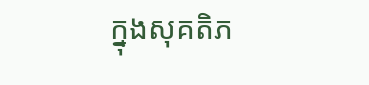ក្នុងសុគតិភ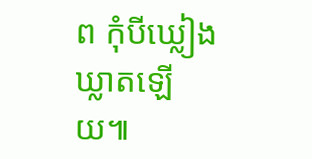ព កុំបីឃ្លៀងឃ្លាតឡើយ៕